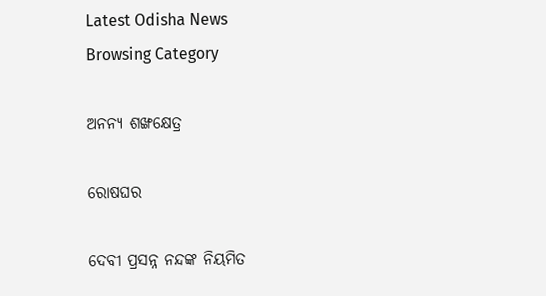Latest Odisha News
Browsing Category

ଅନନ୍ୟ ଶଙ୍ଖକ୍ଷେତ୍ର

ରୋଷଘର

ଦେବୀ ପ୍ରସନ୍ନ ନନ୍ଦଙ୍କ ନିୟମିତ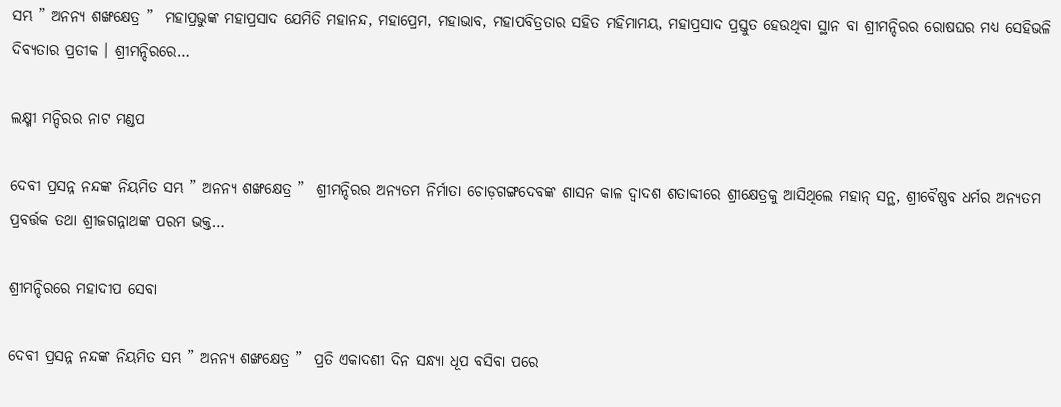ସମ୍ଭ ” ଅନନ୍ୟ ଶଙ୍ଖକ୍ଷେତ୍ର ”  ମହାପ୍ରଭୁଙ୍କ ମହାପ୍ରସାଦ ଯେମିତି ମହାନନ୍ଦ, ମହାପ୍ରେମ, ମହାଭାବ, ମହାପବିତ୍ରତାର ସହିତ ମହିମାମୟ, ମହାପ୍ରସାଦ ପ୍ରସ୍ତୁତ ହେଉଥିବା ସ୍ଥାନ ବା ଶ୍ରୀମନ୍ଦିରର ରୋଷଘର ମଧ୍ୟ ସେହିଭଳି ଦିବ୍ୟତାର ପ୍ରତୀକ । ଶ୍ରୀମନ୍ଦିରରେ…

ଲକ୍ଷ୍ମୀ ମନ୍ଦିରର ନାଟ ମଣ୍ଡପ

ଦେବୀ ପ୍ରସନ୍ନ ନନ୍ଦଙ୍କ ନିୟମିତ ସମ୍ଭ ” ଅନନ୍ୟ ଶଙ୍ଖକ୍ଷେତ୍ର ”  ଶ୍ରୀମନ୍ଦିରର ଅନ୍ୟତମ ନିର୍ମାତା ଚୋଡ଼ଗଙ୍ଗଦେବଙ୍କ ଶାସନ କାଳ ଦ୍ୱାଦଶ ଶତାବ୍ଦୀରେ ଶ୍ରୀକ୍ଷେତ୍ରକୁ ଆସିଥିଲେ ମହାନ୍ ସନ୍ଥ, ଶ୍ରୀବୈଷ୍ଣବ ଧର୍ମର ଅନ୍ୟତମ ପ୍ରବର୍ତ୍ତକ ତଥା ଶ୍ରୀଜଗନ୍ନାଥଙ୍କ ପରମ ଭକ୍ତ…

ଶ୍ରୀମନ୍ଦିରରେ ମହାଦୀପ ସେବା

ଦେବୀ ପ୍ରସନ୍ନ ନନ୍ଦଙ୍କ ନିୟମିତ ସମ୍ଭ ” ଅନନ୍ୟ ଶଙ୍ଖକ୍ଷେତ୍ର ”  ପ୍ରତି ଏକାଦଶୀ ଦିନ ସନ୍ଧ୍ୟା ଧୂପ ବସିବା ପରେ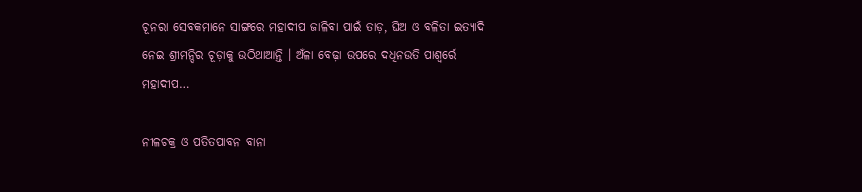ଚୂନରା ସେବକମାନେ ସାଙ୍ଗରେ ମହାଦୀପ ଜାଳିବା ପାଇଁ ତାଡ଼, ଘିଅ ଓ ବଳିତା ଇତ୍ୟାଦି ନେଇ ଶ୍ରୀମନ୍ଦିର ଚୂଡ଼ାକୁ ଉଠିଥାଆନ୍ତି । ଅଁଳା ବେଢ଼ା ଉପରେ ଦଧିନଉତି ପାଶ୍ୱର୍ରେ ମହାଦୀପ…

ନୀଳଚକ୍ର ଓ ପତିତପାବନ ବାନା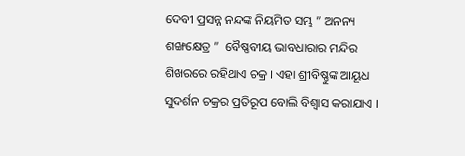ଦେବୀ ପ୍ରସନ୍ନ ନନ୍ଦଙ୍କ ନିୟମିତ ସମ୍ଭ ” ଅନନ୍ୟ ଶଙ୍ଖକ୍ଷେତ୍ର ”  ବୈଷ୍ଣବୀୟ ଭାବଧାରାର ମନ୍ଦିର ଶିଖରରେ ରହିଥାଏ ଚକ୍ର । ଏହା ଶ୍ରୀବିଷ୍ଣୁଙ୍କ ଆୟୂଧ ସୁଦର୍ଶନ ଚକ୍ରର ପ୍ରତିରୂପ ବୋଲି ବିଶ୍ୱାସ କରାଯାଏ ।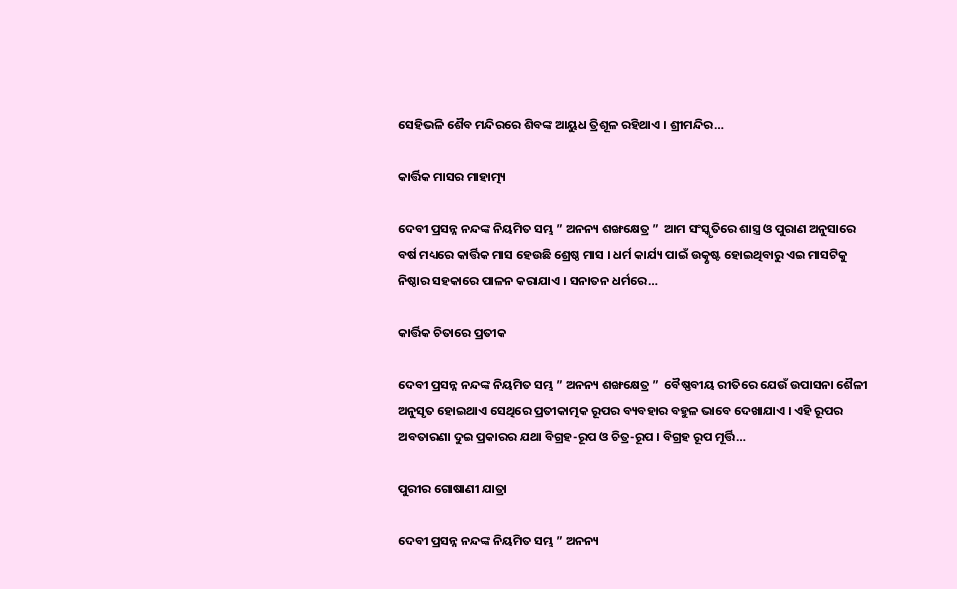ସେହିଭଳି ଶୈବ ମନ୍ଦିରରେ ଶିବଙ୍କ ଆୟୁଧ ତ୍ରିଶୂଳ ରହିଥାଏ । ଶ୍ରୀମନ୍ଦିର…

କାର୍ତ୍ତିକ ମାସର ମାହାତ୍ମ୍ୟ

ଦେବୀ ପ୍ରସନ୍ନ ନନ୍ଦଙ୍କ ନିୟମିତ ସମ୍ଭ ” ଅନନ୍ୟ ଶଙ୍ଖକ୍ଷେତ୍ର ”  ଆମ ସଂସ୍କୃତିରେ ଶାସ୍ତ୍ର ଓ ପୁରାଣ ଅନୁସାରେ ବର୍ଷ ମଧ୍ୟରେ କାର୍ତ୍ତିକ ମାସ ହେଉଛି ଶ୍ରେଷ୍ଠ ମାସ । ଧର୍ମ କାର୍ଯ୍ୟ ପାଇଁ ଉତ୍କୃଷ୍ଟ ହୋଇଥିବାରୁ ଏଇ ମାସଟିକୁ ନିଷ୍ଠାର ସହକାରେ ପାଳନ କରାଯାଏ । ସନାତନ ଧର୍ମରେ…

କାର୍ତ୍ତିକ ଚିତାରେ ପ୍ରତୀକ

ଦେବୀ ପ୍ରସନ୍ନ ନନ୍ଦଙ୍କ ନିୟମିତ ସମ୍ଭ ” ଅନନ୍ୟ ଶଙ୍ଖକ୍ଷେତ୍ର ”  ବୈଷ୍ଣବୀୟ ରୀତିରେ ଯେଉଁ ଉପାସନା ଶୈଳୀ ଅନୁସୃତ ହୋଇଥାଏ ସେଥିରେ ପ୍ରତୀକାତ୍ମକ ରୂପର ବ୍ୟବହାର ବହୁଳ ଭାବେ ଦେଖାଯାଏ । ଏହି ରୂପର ଅବତାରଣା ଦୁଇ ପ୍ରକାରର ଯଥା ବିଗ୍ରହ-ରୂପ ଓ ଚିତ୍ର-ରୂପ । ବିଗ୍ରହ ରୂପ ମୂର୍ତ୍ତି…

ପୁରୀର ଗୋଷାଣୀ ଯାତ୍ରା

ଦେବୀ ପ୍ରସନ୍ନ ନନ୍ଦଙ୍କ ନିୟମିତ ସମ୍ଭ ” ଅନନ୍ୟ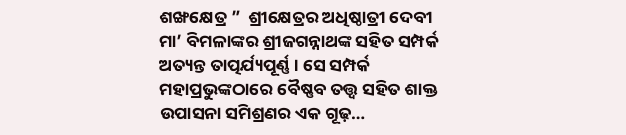ଶଙ୍ଖକ୍ଷେତ୍ର ”  ଶ୍ରୀକ୍ଷେତ୍ରର ଅଧିଷ୍ଠାତ୍ରୀ ଦେବୀ ମା’ ବିମଳାଙ୍କର ଶ୍ରୀଜଗନ୍ନାଥଙ୍କ ସହିତ ସମ୍ପର୍କ ଅତ୍ୟନ୍ତ ତାତ୍ପର୍ଯ୍ୟପୂର୍ଣ୍ଣ । ସେ ସମ୍ପର୍କ ମହାପ୍ରଭୁଙ୍କଠାରେ ବୈଷ୍ଣବ ତତ୍ତ୍ୱ ସହିତ ଶାକ୍ତ ଉପାସନା ସମିଶ୍ରଣର ଏକ ଗୂଢ଼…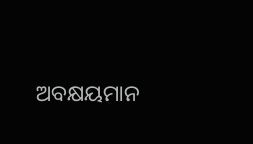ଅବକ୍ଷୟମାନ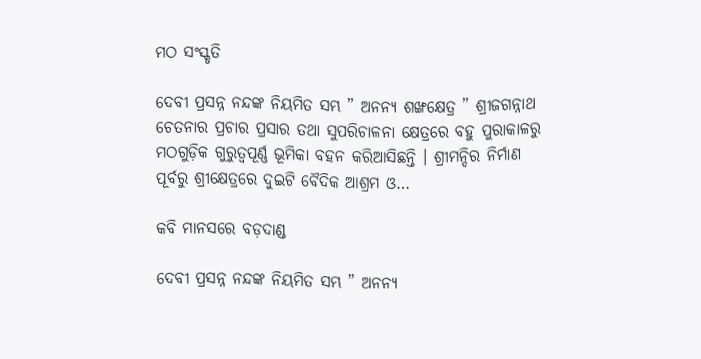ମଠ ସଂସ୍କୃତି

ଦେବୀ ପ୍ରସନ୍ନ ନନ୍ଦଙ୍କ ନିୟମିତ ସମ୍ଭ ” ଅନନ୍ୟ ଶଙ୍ଖକ୍ଷେତ୍ର ” ଶ୍ରୀଜଗନ୍ନାଥ ଚେତନାର ପ୍ରଚାର ପ୍ରସାର ତଥା ସୁପରିଚାଳନା କ୍ଷେତ୍ରରେ ବହୁ ପୁରାକାଳରୁ ମଠଗୁଡ଼ିକ ଗୁରୁତ୍ୱପୂର୍ଣ୍ଣ ଭୂମିକା ବହନ କରିଆସିଛନ୍ତି । ଶ୍ରୀମନ୍ଦିର ନିର୍ମାଣ ପୂର୍ବରୁ ଶ୍ରୀକ୍ଷେତ୍ରରେ ଦୁଇଟି ବୈଦିକ ଆଶ୍ରମ ଓ…

କବି ମାନସରେ ବଡ଼ଦାଣ୍ଡ

ଦେବୀ ପ୍ରସନ୍ନ ନନ୍ଦଙ୍କ ନିୟମିତ ସମ୍ଭ ” ଅନନ୍ୟ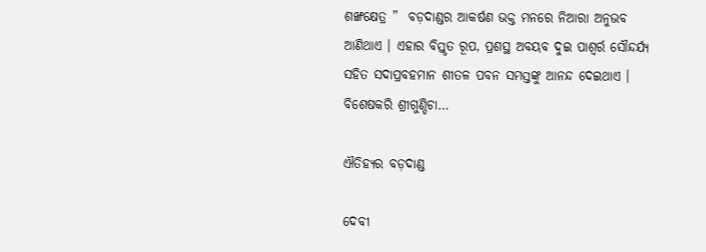ଶଙ୍ଖକ୍ଷେତ୍ର ”  ବଡ଼ଦାଣ୍ଡର ଆକର୍ଷଣ ଭକ୍ତ ମନରେ ନିଆରା ଅନୁଭବ ଆଣିଥାଏ । ଏହାର ବିସ୍ତୃତ ରୂପ, ପ୍ରଶସ୍ଥ ଅବୟବ ଦୁଇ ପାଶ୍ୱର୍ର ସୌନ୍ଦର୍ଯ୍ୟ ସହିତ ସଦାପ୍ରବହମାନ ଶୀତଳ ପବନ ସମସ୍ତଙ୍କୁ ଆନନ୍ଦ ଦେଇଥାଏ । ବିଶେଷକରି ଶ୍ରୀଗୁଣ୍ଡିଚା…

ଐତିହ୍ୟର ବଡ଼ଦାଣ୍ଡ

ଦେବୀ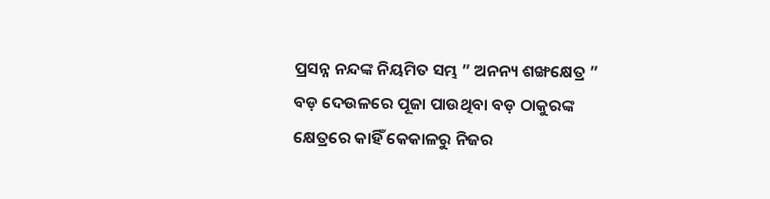ପ୍ରସନ୍ନ ନନ୍ଦଙ୍କ ନିୟମିତ ସମ୍ଭ ” ଅନନ୍ୟ ଶଙ୍ଖକ୍ଷେତ୍ର ” ବଡ଼ ଦେଉଳରେ ପୂଜା ପାଉଥିବା ବଡ଼ ଠାକୁରଙ୍କ କ୍ଷେତ୍ରରେ କାହିଁ କେକାଳରୁ ନିଜର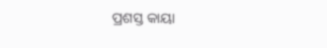ପ୍ରଶସ୍ତ କାୟା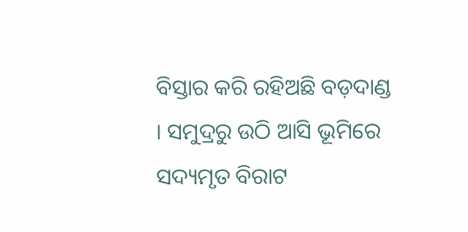ବିସ୍ତାର କରି ରହିଅଛି ବଡ଼ଦାଣ୍ଡ  । ସମୁଦ୍ରରୁ ଉଠି ଆସି ଭୂମିରେ ସଦ୍ୟମୃତ ବିରାଟ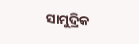ସାମୁଦ୍ରିକ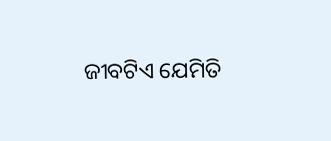ଜୀବଟିଏ ଯେମିତି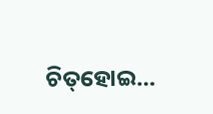ଚିତ୍‌ହୋଇ…